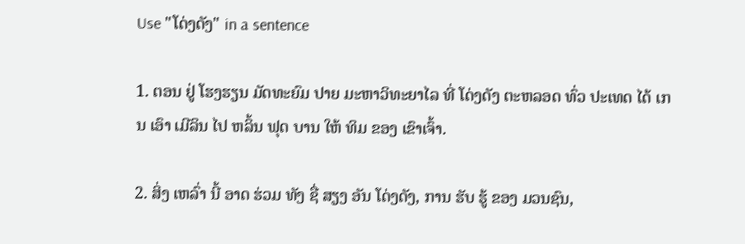Use "ໂດ່ງດັງ" in a sentence

1. ຕອນ ຢູ່ ໂຮງຮຽນ ມັດທະຍົມ ປາຍ ມະຫາວິທະຍາໄລ ທີ່ ໂດ່ງດັງ ຕະຫລອດ ທົ່ວ ປະເທດ ໄດ້ ເກນ ເອົາ ເມີລິນ ໄປ ຫລິ້ນ ຟຸດ ບານ ໃຫ້ ທິມ ຂອງ ເຂົາເຈົ້າ.

2. ສິ່ງ ເຫລົ່າ ນີ້ ອາດ ຮ່ວມ ທັງ ຊື່ ສຽງ ອັນ ໂດ່ງດັງ, ການ ຮັບ ຮູ້ ຂອງ ມວນຊົນ,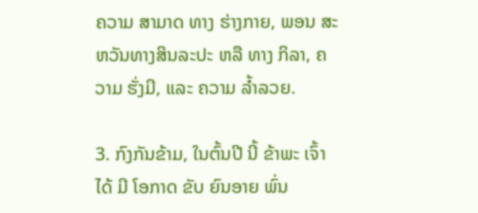ຄວາມ ສາມາດ ທາງ ຮ່າງກາຍ, ພອນ ສະຫວັນທາງສິນລະປະ ຫລື ທາງ ກິລາ, ຄວາມ ຮັ່ງມີ, ແລະ ຄວາມ ລ້ຳລວຍ.

3. ກົງກັນຂ້າມ, ໃນຕົ້ນປີ ນີ້ ຂ້າພະ ເຈົ້າ ໄດ້ ມີ ໂອກາດ ຂັບ ຍົນອາຍ ພົ່ນ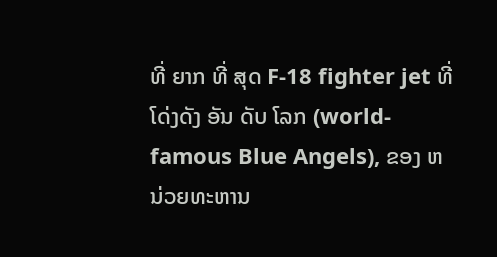ທີ່ ຍາກ ທີ່ ສຸດ F-18 fighter jet ທີ່ ໂດ່ງດັງ ອັນ ດັບ ໂລກ (world-famous Blue Angels), ຂອງ ຫນ່ວຍທະຫານ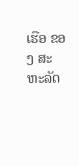ເຮືອ ຂອງ ສະຫະລັດ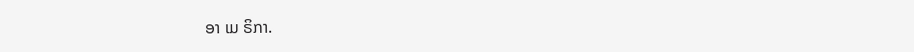ອາ ເມ ຣິກາ.